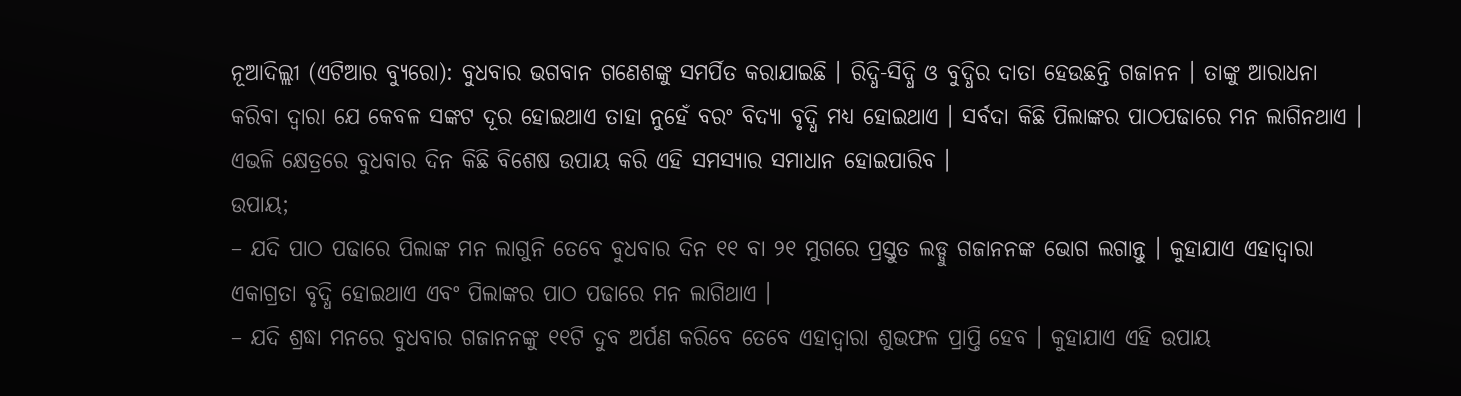ନୂଆଦିଲ୍ଲୀ (ଏଟିଆର ବ୍ୟୁରୋ): ବୁଧବାର ଭଗବାନ ଗଣେଶଙ୍କୁ ସମର୍ପିତ କରାଯାଇଛି । ରିଦ୍ଧି-ସିଦ୍ଧି ଓ ବୁଦ୍ଧିର ଦାତା ହେଉଛନ୍ତି ଗଜାନନ । ତାଙ୍କୁ ଆରାଧନା କରିବା ଦ୍ୱାରା ଯେ କେବଳ ସଙ୍କଟ ଦୂର ହୋଇଥାଏ ତାହା ନୁହେଁ ବରଂ ବିଦ୍ୟା ବୃଦ୍ଧି ମଧ୍ୟ ହୋଇଥାଏ । ସର୍ବଦା କିଛି ପିଲାଙ୍କର ପାଠପଢାରେ ମନ ଲାଗିନଥାଏ । ଏଭଳି କ୍ଷେତ୍ରରେ ବୁଧବାର ଦିନ କିଛି ବିଶେଷ ଉପାୟ କରି ଏହି ସମସ୍ୟାର ସମାଧାନ ହୋଇପାରିବ ।
ଉପାୟ;
– ଯଦି ପାଠ ପଢାରେ ପିଲାଙ୍କ ମନ ଲାଗୁନି ତେବେ ବୁଧବାର ଦିନ ୧୧ ବା ୨୧ ମୁଗରେ ପ୍ରସ୍ତୁତ ଲଡ୍ଡୁ ଗଜାନନଙ୍କ ଭୋଗ ଲଗାନ୍ତୁ । କୁହାଯାଏ ଏହାଦ୍ୱାରା ଏକାଗ୍ରତା ବୃଦ୍ଧି ହୋଇଥାଏ ଏବଂ ପିଲାଙ୍କର ପାଠ ପଢାରେ ମନ ଲାଗିଥାଏ ।
– ଯଦି ଶ୍ରଦ୍ଧା ମନରେ ବୁଧବାର ଗଜାନନଙ୍କୁ ୧୧ଟି ଦୁବ ଅର୍ପଣ କରିବେ ତେବେ ଏହାଦ୍ୱାରା ଶୁଭଫଳ ପ୍ରାପ୍ତି ହେବ । କୁହାଯାଏ ଏହି ଉପାୟ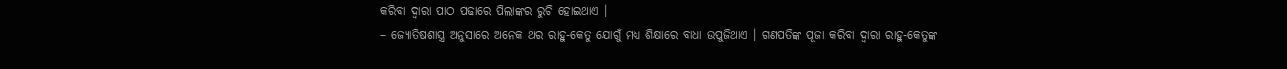କରିବା ଦ୍ୱାରା ପାଠ ପଢାରେ ପିଲାଙ୍କର ରୁଚି ହୋଇଥାଏ ।
– ଜ୍ୟୋତିଷଶାସ୍ତ୍ର ଅନୁସାରେ ଅନେକ ଥର ରାହୁ-କେତୁ ଯୋଗୁଁ ମଧ୍ୟ ଶିକ୍ଷାରେ ବାଧା ଉପୁଜିଥାଏ । ଗଣପତିଙ୍କ ପୂଜା କରିବା ଦ୍ୱାରା ରାହୁ-କେତୁଙ୍କ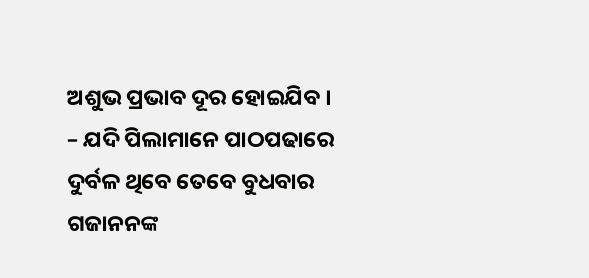ଅଶୁଭ ପ୍ରଭାବ ଦୂର ହୋଇଯିବ ।
– ଯଦି ପିଲାମାନେ ପାଠପଢାରେ ଦୁର୍ବଳ ଥିବେ ତେବେ ବୁଧବାର ଗଜାନନଙ୍କ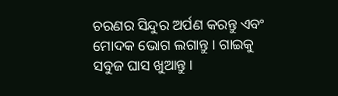ଚରଣର ସିନ୍ଦୁର ଅର୍ପଣ କରନ୍ତୁ ଏବଂ ମୋଦକ ଭୋଗ ଲଗାନ୍ତୁ । ଗାଇକୁ ସବୁଜ ଘାସ ଖୁଆନ୍ତୁ ।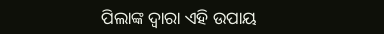ପିଲାଙ୍କ ଦ୍ୱାରା ଏହି ଉପାୟ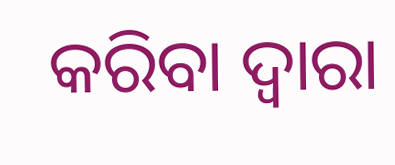କରିବା ଦ୍ୱାରା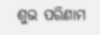ଶୁଭ ପରିଣାମ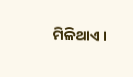ମିଳିଥାଏ ।